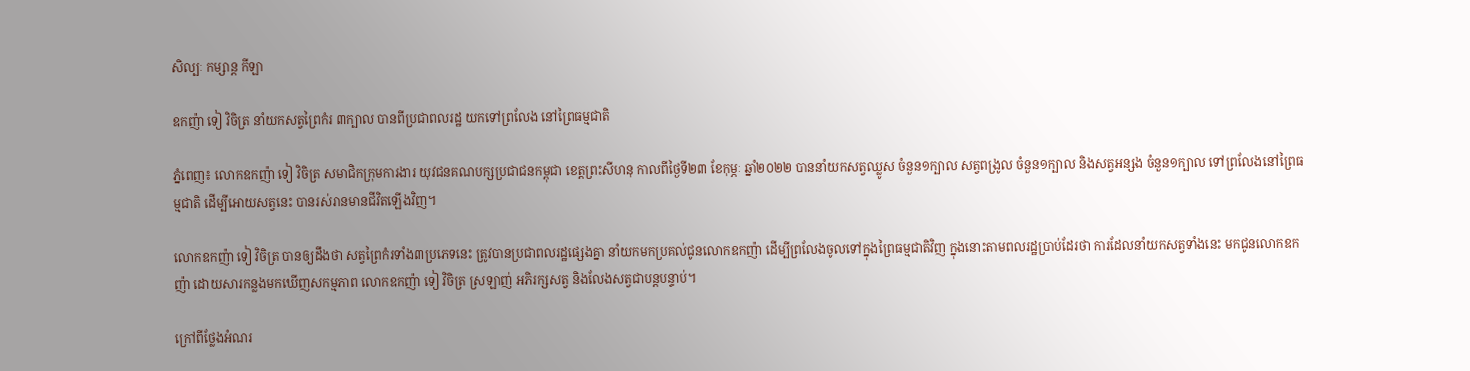សិល្បៈ កម្សាន្ត កីឡា

ឧកញ៉ា ទៀ វិចិត្រ នាំយកសត្វព្រៃកំរ ៣ក្បាល បានពីប្រជាពលរដ្ឋ យកទៅព្រលែង នៅព្រៃធម្មជាតិ

ភ្នំពេញ៖ លោកឧកញ៉ា ទៀ វិចិត្រ សមាជិកក្រុមការងារ យុវជនគណបក្សប្រជាជនកម្ពុជា ខេត្តព្រះសីហនុ កាលពីថ្ងៃទី២៣ ខែកុម្ភៈ ឆ្នាំ២០២២ បាននាំយកសត្វឈ្លូស ចំនួន១ក្បាល សត្វពង្រូល ចំនួន១ក្បាល និងសត្វអន្សង ចំនួន១ក្បាល ទៅព្រលែងនៅព្រៃធម្មជាតិ ដើម្បីអោយសត្វនេះ បានរស់រានមានជីវិតឡើងវិញ។

លោកឧកញ៉ា ទៀ វិចិត្រ បានឲ្យដឹងថា សត្វព្រៃកំរទាំង៣ប្រភេទនេះ ត្រូវបានប្រជាពលរដ្ឋផ្សេងគ្នា នាំយកមកប្រគល់ជូនលោកឧកញ៉ា ដើម្បីព្រលែងចូលទៅក្នុងព្រៃធម្មជាតិវិញ ក្នុងនោះតាមពលរដ្ឋប្រាប់ដែរថា ការដែលនាំយកសត្វទាំងនេះ មកជូនលោកឧកញ៉ា ដោយសារកន្លងមកឃើញសកម្មភាព លោកឧកញ៉ា ទៀ វិចិត្រ ស្រឡាញ់ អភិរក្សសត្វ និងលែងសត្វជាបន្តបន្ទាប់។

ក្រៅពីថ្លែងអំណរ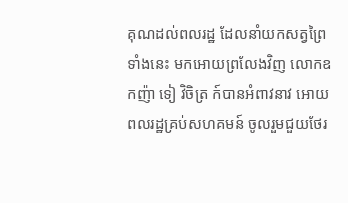គុណដល់ពលរដ្ឋ ដែលនាំយកសត្វព្រៃទាំងនេះ មកអោយព្រលែងវិញ លោកឧកញ៉ា ទៀ វិចិត្រ ក៍បានអំពាវនាវ អោយពលរដ្ឋគ្រប់សហគមន៍ ចូលរួមជួយថែរ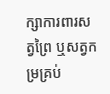ក្សាការពារសត្វព្រៃ ឬសត្វកម្រគ្រប់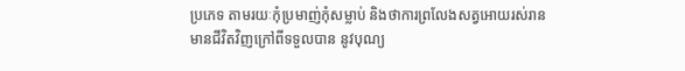ប្រភេទ តាមរយៈកុំប្រមាញ់កុំសម្លាប់ និងថាការព្រលែងសត្វអោយរស់រាន មានជីវិតវិញក្រៅពីទទួលបាន នូវបុណ្យ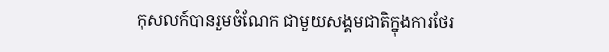កុសលក៍បានរួមចំណែក ជាមួយសង្គមជាតិក្នុងការថែរ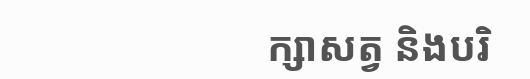ក្សាសត្វ និងបរិ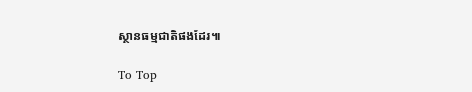ស្ថានធម្មជាតិផងដែរ៕

To Top